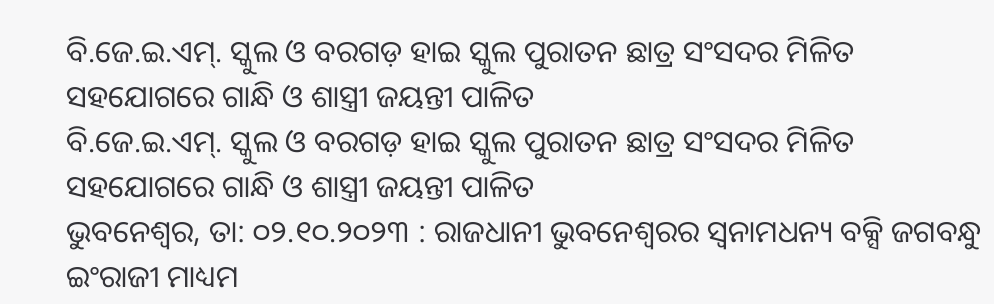ବି.ଜେ.ଇ.ଏମ୍. ସ୍କୁଲ ଓ ବରଗଡ଼ ହାଇ ସ୍କୁଲ ପୁରାତନ ଛାତ୍ର ସଂସଦର ମିଳିତ ସହଯୋଗରେ ଗାନ୍ଧି ଓ ଶାସ୍ତ୍ରୀ ଜୟନ୍ତୀ ପାଳିତ
ବି.ଜେ.ଇ.ଏମ୍. ସ୍କୁଲ ଓ ବରଗଡ଼ ହାଇ ସ୍କୁଲ ପୁରାତନ ଛାତ୍ର ସଂସଦର ମିଳିତ
ସହଯୋଗରେ ଗାନ୍ଧି ଓ ଶାସ୍ତ୍ରୀ ଜୟନ୍ତୀ ପାଳିତ
ଭୁବନେଶ୍ୱର, ତା: ୦୨.୧୦.୨୦୨୩ : ରାଜଧାନୀ ଭୁବନେଶ୍ୱରର ସ୍ୱନାମଧନ୍ୟ ବକ୍ସି ଜଗବନ୍ଧୁ ଇଂରାଜୀ ମାଧ୍ୟମ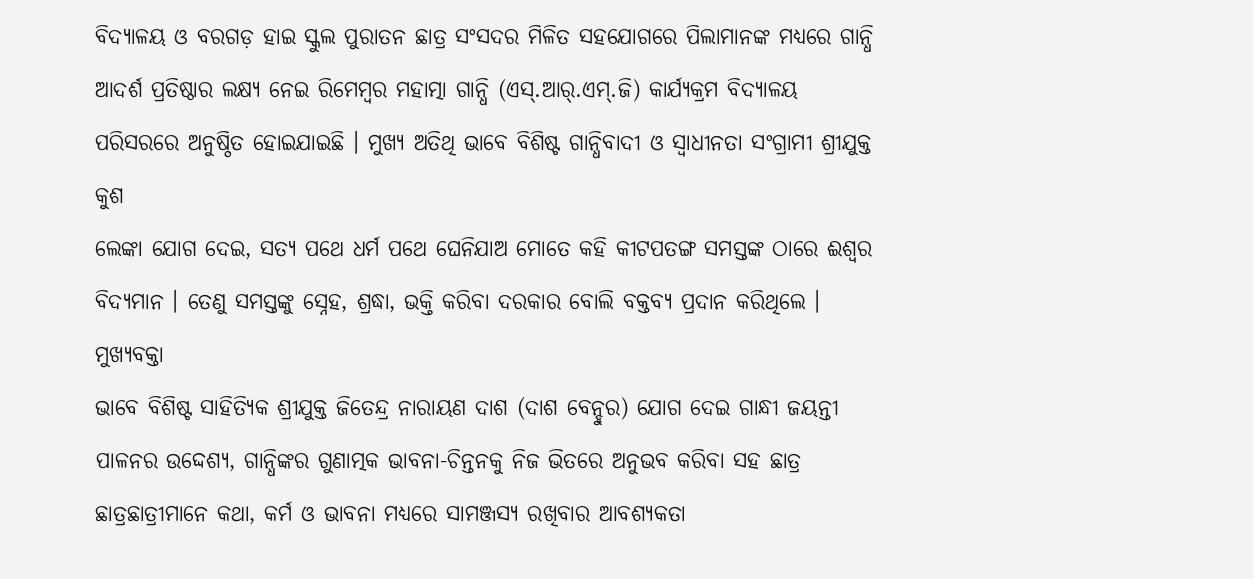ବିଦ୍ୟାଳୟ ଓ ବରଗଡ଼ ହାଇ ସ୍କୁଲ ପୁରାତନ ଛାତ୍ର ସଂସଦର ମିଳିତ ସହଯୋଗରେ ପିଲାମାନଙ୍କ ମଧ୍ୟରେ ଗାନ୍ଧି
ଆଦର୍ଶ ପ୍ରତିଷ୍ଠାର ଲକ୍ଷ୍ୟ ନେଇ ରିମେମ୍ବର ମହାତ୍ମା ଗାନ୍ଧି (ଏସ୍.ଆର୍.ଏମ୍.ଜି) କାର୍ଯ୍ୟକ୍ରମ ବିଦ୍ୟାଳୟ
ପରିସରରେ ଅନୁଷ୍ଠିତ ହୋଇଯାଇଛି । ମୁଖ୍ୟ ଅତିଥି ଭାବେ ବିଶିଷ୍ଟ ଗାନ୍ଧିବାଦୀ ଓ ସ୍ୱାଧୀନତା ସଂଗ୍ରାମୀ ଶ୍ରୀଯୁକ୍ତ କୁଶ
ଲେଙ୍କା ଯୋଗ ଦେଇ, ସତ୍ୟ ପଥେ ଧର୍ମ ପଥେ ଘେନିଯାଅ ମୋତେ କହି କୀଟପତଙ୍ଗ ସମସ୍ତଙ୍କ ଠାରେ ଈଶ୍ୱର
ବିଦ୍ୟମାନ । ତେଣୁ ସମସ୍ତଙ୍କୁ ସ୍ନେହ, ଶ୍ରଦ୍ଧା, ଭକ୍ତି କରିବା ଦରକାର ବୋଲି ବକ୍ତବ୍ୟ ପ୍ରଦାନ କରିଥିଲେ । ମୁଖ୍ୟବକ୍ତା
ଭାବେ ବିଶିଷ୍ଟ ସାହିତ୍ୟିକ ଶ୍ରୀଯୁକ୍ତ ଜିତେନ୍ଦ୍ର ନାରାୟଣ ଦାଶ (ଦାଶ ବେନ୍ହୁର) ଯୋଗ ଦେଇ ଗାନ୍ଧୀ ଜୟନ୍ତୀ
ପାଳନର ଉଦ୍ଦେଶ୍ୟ, ଗାନ୍ଧିଙ୍କର ଗୁଣାତ୍ମକ ଭାବନା-ଚିନ୍ତନକୁ ନିଜ ଭିତରେ ଅନୁଭବ କରିବା ସହ ଛାତ୍ର
ଛାତ୍ରଛାତ୍ରୀମାନେ କଥା, କର୍ମ ଓ ଭାବନା ମଧ୍ୟରେ ସାମଞ୍ଜସ୍ୟ ରଖିବାର ଆବଶ୍ୟକତା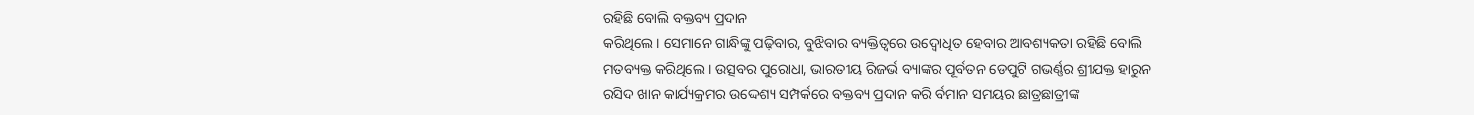ରହିଛି ବୋଲି ବକ୍ତବ୍ୟ ପ୍ରଦାନ
କରିଥିଲେ । ସେମାନେ ଗାନ୍ଧିଙ୍କୁ ପଢ଼ିବାର, ବୁଝିବାର ବ୍ୟକ୍ତିତ୍ୱରେ ଉଦ୍ବୋଧିତ ହେବାର ଆବଶ୍ୟକତା ରହିଛି ବୋଲି
ମତବ୍ୟକ୍ତ କରିଥିଲେ । ଉତ୍ସବର ପୁରୋଧା, ଭାରତୀୟ ରିଜର୍ଭ ବ୍ୟାଙ୍କର ପୂର୍ବତନ ଡେପୁଟି ଗଭର୍ଣ୍ଣର ଶ୍ରୀଯକ୍ତ ହାରୁନ
ରସିଦ ଖାନ କାର୍ଯ୍ୟକ୍ରମର ଉଦ୍ଦେଶ୍ୟ ସମ୍ପର୍କରେ ବକ୍ତବ୍ୟ ପ୍ରଦାନ କରି ର୍ବମାନ ସମୟର ଛାତ୍ରଛାତ୍ରୀଙ୍କ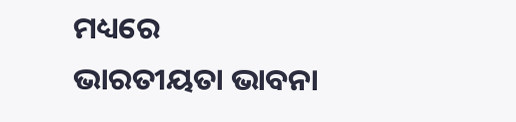ମଧ୍ୟରେ
ଭାରତୀୟତା ଭାବନା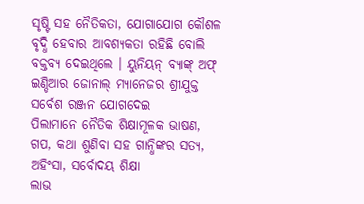ସୃଷ୍ଟି ସହ ନୈତିକତା, ଯୋଗାଯୋଗ କୌଶଳ ବୃଦ୍ଧି ହେବାର ଆବଶ୍ୟକତା ରହିଛି ବୋଲି
ବକ୍ତବ୍ୟ ଦେଇଥିଲେ । ୟୁନିୟନ୍ ବ୍ୟାଙ୍କ୍ ଅଫ୍ ଇଣ୍ଡିଆର ଜୋନାଲ୍ ମ୍ୟାନେଜର ଶ୍ରୀଯୁକ୍ତ ସର୍ବେଶ ରଞ୍ଜନ ଯୋଗଦେଇ
ପିଲାମାନେ ନୈତିକ ଶିକ୍ଷାମୂଳକ ଭାଷଣ, ଗପ, କଥା ଶୁଣିବା ସହ ଗାନ୍ଧିଙ୍କର ସତ୍ୟ, ଅହିଂସା, ସର୍ବୋଦୟ ଶିକ୍ଷା
ଲାଭ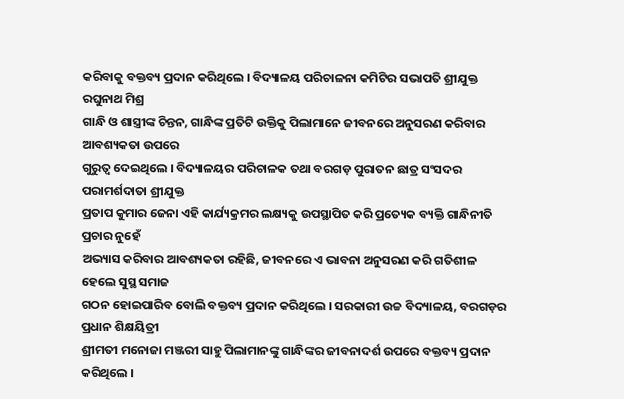କରିବାକୁ ବକ୍ତବ୍ୟ ପ୍ରଦାନ କରିଥିଲେ । ବିଦ୍ୟାଳୟ ପରିଚାଳନା କମିଟିର ସଭାପତି ଶ୍ରୀଯୁକ୍ତ ରଘୁନାଥ ମିଶ୍ର
ଗାନ୍ଧି ଓ ଶାସ୍ତ୍ରୀଙ୍କ ଚିନ୍ତନ, ଗାନ୍ଧିଙ୍କ ପ୍ରତିଟି ଉକ୍ତିକୁ ପିଲାମାନେ ଜୀବନରେ ଅନୁସରଣ କରିବାର ଆବଶ୍ୟକତା ଉପରେ
ଗୁରୁତ୍ୱ ଦେଇଥିଲେ । ବିଦ୍ୟାଳୟର ପରିଚାଳକ ତଥା ବରଗଡ଼ ପୁରାତନ ଛାତ୍ର ସଂସଦର ପରାମର୍ଶଦାତା ଶ୍ରୀଯୁକ୍ତ
ପ୍ରତାପ କୁମାର ଜେନା ଏହି କାର୍ଯ୍ୟକ୍ରମର ଲକ୍ଷ୍ୟକୁ ଉପସ୍ଥାପିତ କରି ପ୍ରତ୍ୟେକ ବ୍ୟକ୍ତି ଗାନ୍ଧିନୀତି ପ୍ରଚାର ନୁହେଁ
ଅଭ୍ୟାସ କରିବାର ଆବଶ୍ୟକତା ରହିଛି, ଜୀବନରେ ଏ ଭାବନା ଅନୁସରଣ କରି ଗତିଶୀଳ ହେଲେ ସୁସ୍ଥ ସମାଜ
ଗଠନ ହୋଇପାରିବ ବୋଲି ବକ୍ତବ୍ୟ ପ୍ରଦାନ କରିଥିଲେ । ସରକାରୀ ଉଚ୍ଚ ବିଦ୍ୟାଳୟ, ବରଗଡ଼ର ପ୍ରଧାନ ଶିକ୍ଷୟିତ୍ରୀ
ଶ୍ରୀମତୀ ମନୋଜା ମଞ୍ଜରୀ ସାହୁ ପିଲାମାନଙ୍କୁ ଗାନ୍ଧିଙ୍କର ଜୀବନାଦର୍ଶ ଉପରେ ବକ୍ତବ୍ୟ ପ୍ରଦାନ କରିଥିଲେ ।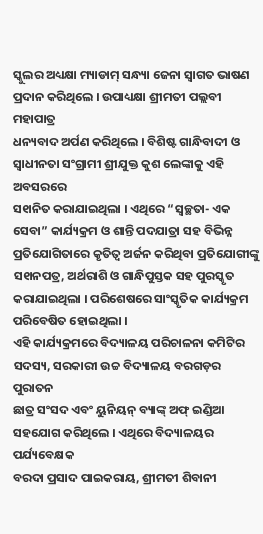ସ୍କୁଲର ଅଧ୍ୟକ୍ଷା ମ୍ୟାଡାମ୍ ସନ୍ଧ୍ୟା ଜେନା ସ୍ୱାଗତ ଭାଷଣ ପ୍ରଦାନ କରିଥିଲେ । ଉପାଧ୍ୟକ୍ଷା ଶ୍ରୀମତୀ ପଲ୍ଲବୀ ମହାପାତ୍ର
ଧନ୍ୟବାଦ ଅର୍ପଣ କରିଥିଲେ । ବିଶିଷ୍ଟ ଗାନ୍ଧିବାଦୀ ଓ ସ୍ୱାଧୀନତା ସଂଗ୍ରାମୀ ଶ୍ରୀଯୁକ୍ତ କୁଶ ଲେଙ୍କାକୁ ଏହି ଅବସରରେ
ସ୧ାନିତ କରାଯାଇଥିଲା । ଏଥିରେ “ସ୍ୱଚ୍ଛତା- ଏକ ସେବା” କାର୍ଯ୍ୟକ୍ରମ ଓ ଶାନ୍ତି ପଦଯାତ୍ରା ସହ ବିଭିନ୍ନ
ପ୍ରତିଯୋଗିତାରେ କୃତିତ୍ୱ ଅର୍ଜନ କରିଥିବା ପ୍ରତିଯୋଗୀଙ୍କୁ ସ୧ାନପତ୍ର, ଅର୍ଥରାଶି ଓ ଗାନ୍ଧିପୁସ୍ତକ ସହ ପୁରସ୍କୃତ
କରାଯାଇଥିଲା । ପରିଶେଷରେ ସାଂସ୍କୃତିକ କାର୍ଯ୍ୟକ୍ରମ ପରିବେଷିତ ହୋଇଥିଲା ।
ଏହି କାର୍ଯ୍ୟକ୍ରମରେ ବିଦ୍ୟାଳୟ ପରିଚାଳନା କମିଟିର ସଦସ୍ୟ, ସରକାରୀ ଉଚ୍ଚ ବିଦ୍ୟାଳୟ ବରଗଡ଼ର ପୁରାତନ
ଛାତ୍ର ସଂସଦ ଏବଂ ୟୁନିୟନ୍ ବ୍ୟାଙ୍କ୍ ଅଫ୍ ଇଣ୍ଡିଆ ସହଯୋଗ କରିଥିଲେ । ଏଥିରେ ବିଦ୍ୟାଳୟର ପର୍ଯ୍ୟବେକ୍ଷକ
ବରଦା ପ୍ରସାଦ ପାଇକରାୟ, ଶ୍ରୀମତୀ ଶିବାନୀ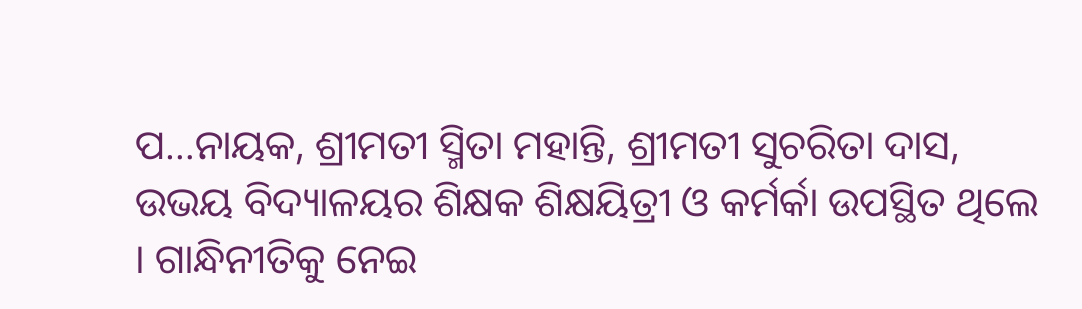ପ…ନାୟକ, ଶ୍ରୀମତୀ ସ୍ମିତା ମହାନ୍ତି, ଶ୍ରୀମତୀ ସୁଚରିତା ଦାସ,
ଉଭୟ ବିଦ୍ୟାଳୟର ଶିକ୍ଷକ ଶିକ୍ଷୟିତ୍ରୀ ଓ କର୍ମର୍କା ଉପସ୍ଥିତ ଥିଲେ । ଗାନ୍ଧିନୀତିକୁ ନେଇ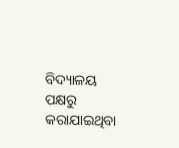ବିଦ୍ୟାଳୟ ପକ୍ଷରୁ
କରାଯାଇଥିବା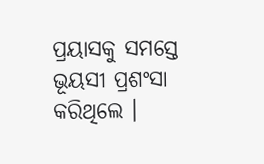ପ୍ରୟାସକୁ ସମସ୍ତେ ଭୂୟସୀ ପ୍ରଶଂସା କରିଥିଲେ ।